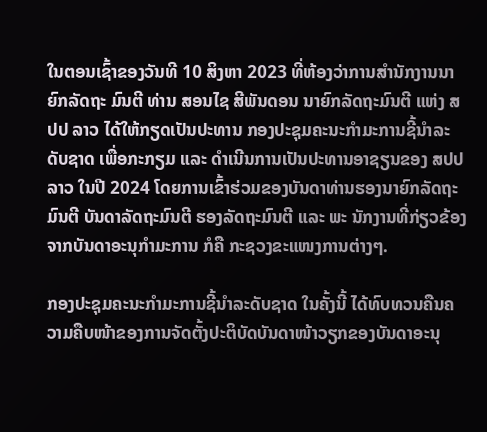ໃນຕອນເຊົ້າຂອງວັນທີ 10 ສິງຫາ 2023 ທີ່ຫ້ອງວ່າການສຳນັກງານນາຍົກລັດຖະ ມົນຕີ ທ່ານ ສອນໄຊ ສີພັນດອນ ນາຍົກລັດຖະມົນຕີ ແຫ່ງ ສປປ ລາວ ໄດ້ໃຫ້ກຽດເປັນປະທານ ກອງປະຊຸມຄະນະກຳມະການຊີ້ນຳລະດັບຊາດ ເພື່ອກະກຽມ ແລະ ດໍາເນີນການເປັນປະທານອາຊຽນຂອງ ສປປ ລາວ ໃນປີ 2024 ໂດຍການເຂົ້າຮ່ວມຂອງບັນດາທ່ານຮອງນາຍົກລັດຖະມົນຕີ ບັນດາລັດຖະມົນຕີ ຮອງລັດຖະມົນຕີ ແລະ ພະ ນັກງານທີ່ກ່ຽວຂ້ອງ ຈາກບັນດາອະນຸກໍາມະການ ກໍຄື ກະຊວງຂະແໜງການຕ່າງໆ.

ກອງປະຊຸມຄະນະກຳມະການຊີ້ນຳລະດັບຊາດ ໃນຄັ້ງນີ້ ໄດ້ທົບທວນຄືນຄວາມຄືບໜ້າຂອງການຈັດຕັ້ງປະຕິບັດບັນດາໜ້າວຽກຂອງບັນດາອະນຸ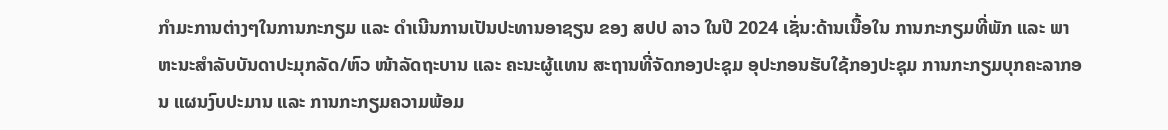ກໍາມະການຕ່າງໆໃນການກະກຽມ ແລະ ດຳເນີນການເປັນປະທານອາຊຽນ ຂອງ ສປປ ລາວ ໃນປີ 2024 ເຊັ່ນ:ດ້ານເນື້ອໃນ ການກະກຽມທີ່ພັກ ແລະ ພາຫະນະສຳລັບບັນດາປະມຸກລັດ/ຫົວ ໜ້າລັດຖະບານ ແລະ ຄະນະຜູ້ແທນ ສະຖານທີ່ຈັດກອງປະຊຸມ ອຸປະກອນຮັບໃຊ້ກອງປະຊຸມ ການກະກຽມບຸກຄະລາກອນ ແຜນງົບປະມານ ແລະ ການກະກຽມຄວາມພ້ອມ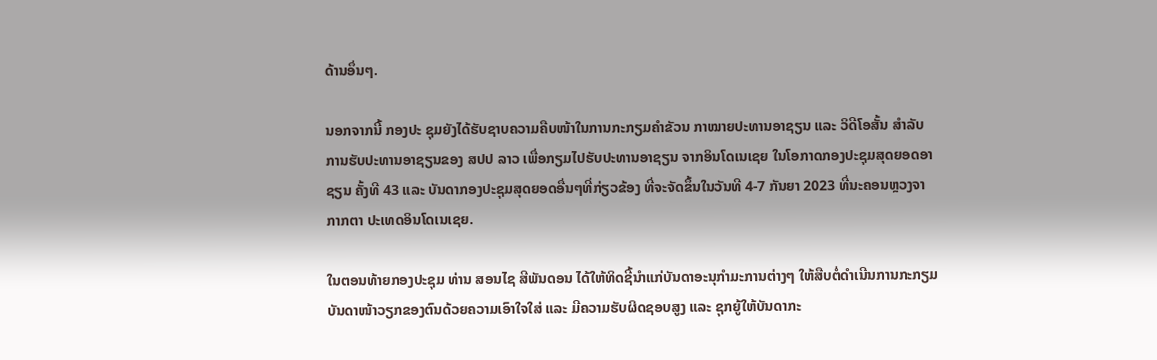ດ້ານອຶ່ນໆ.

ນອກຈາກນີ້ ກອງປະ ຊຸມຍັງໄດ້ຮັບຊາບຄວາມຄືບໜ້າໃນການກະກຽມຄຳຂັວນ ກາໝາຍປະທານອາຊຽນ ແລະ ວິດີໂອສັ້ນ ສຳລັບການຮັບປະທານອາຊຽນຂອງ ສປປ ລາວ ເພື່ອກຽມໄປຮັບປະທານອາຊຽນ ຈາກອິນໂດເນເຊຍ ໃນໂອກາດກອງປະຊຸມສຸດຍອດອາຊຽນ ຄັ້ງທີ 43 ແລະ ບັນດາກອງປະຊຸມສຸດຍອດອື່ນໆທີ່ກ່ຽວຂ້ອງ ທີ່ຈະຈັດຂຶ້ນໃນວັນທີ 4-7 ກັນຍາ 2023 ທີ່ນະຄອນຫຼວງຈາກາກຕາ ປະເທດອິນໂດເນເຊຍ.

ໃນຕອນທ້າຍກອງປະຊຸມ ທ່ານ ສອນໄຊ ສີພັນດອນ ໄດ້ໃຫ້ທິດຊີ້ນຳແກ່ບັນດາອະນຸກຳມະການຕ່າງໆ ໃຫ້ສືບຕໍ່ດຳເນີນການກະກຽມບັນດາໜ້າວຽກຂອງຕົນດ້ວຍຄວາມເອົາໃຈໃສ່ ແລະ ມີຄວາມຮັບຜິດຊອບສູງ ແລະ ຊຸກຍູ້ໃຫ້ບັນດາກະ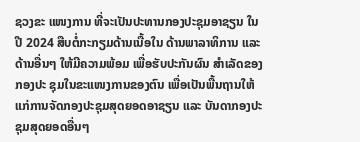ຊວງຂະ ແໜງການ ທີ່ຈະເປັນປະທານກອງປະຊຸມອາຊຽນ ໃນປີ 2024 ສືບຕໍ່ກະກຽມດ້ານເນື້ອໃນ ດ້ານພາລາທິການ ແລະ ດ້ານອື່ນໆ ໃຫ້ມີຄວາມພ້ອມ ເພື່ອຮັບປະກັນຜົນ ສຳເລັດຂອງກອງປະ ຊຸມໃນຂະແໜງການຂອງຕົນ ເພື່ອເປັນພື້ນຖານໃຫ້ແກ່ການຈັດກອງປະຊຸມສຸດຍອດອາຊຽນ ແລະ ບັນດາກອງປະຊຸມສຸດຍອດອື່ນໆ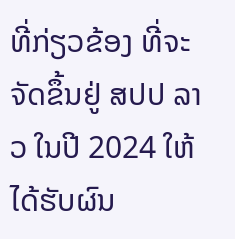ທີ່ກ່ຽວຂ້ອງ ທີ່ຈະຈັດຂຶ້ນຢູ່ ສປປ ລາວ ໃນປີ 2024 ໃຫ້ໄດ້ຮັບຜົນ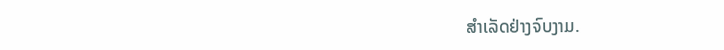ສຳເລັດຢ່າງຈົບງາມ.